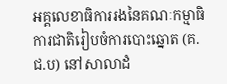អគ្គលេខាធិការរងនៃគណៈកម្មាធិការជាតិរៀបចំការបោះឆ្នោត (គ.ជ.ប) នៅសាលាដំ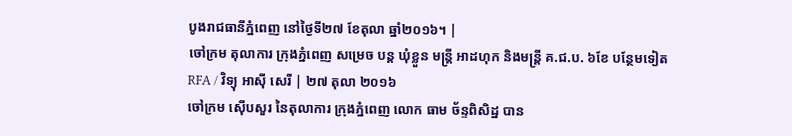បូងរាជធានីភ្នំពេញ នៅថ្ងៃទី២៧ ខែតុលា ឆ្នាំ២០១៦។ |
ចៅក្រម តុលាការ ក្រុងភ្នំពេញ សម្រេច បន្ត ឃុំខ្លួន មន្ត្រី អាដហុក និងមន្ត្រី គ.ជ.ប. ៦ខែ បន្ថែមទៀត
RFA / វិទ្យុ អាស៊ី សេរី | ២៧ តុលា ២០១៦
ចៅក្រម ស៊ើបសួរ នៃតុលាការ ក្រុងភ្នំពេញ លោក ធាម ច័ន្ទពិសិដ្ឋ បាន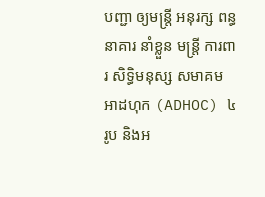បញ្ជា ឲ្យមន្ត្រី អនុរក្ស ពន្ធនាគារ នាំខ្លួន មន្ត្រី ការពារ សិទ្ធិមនុស្ស សមាគម អាដហុក (ADHOC) ៤រូប និងអ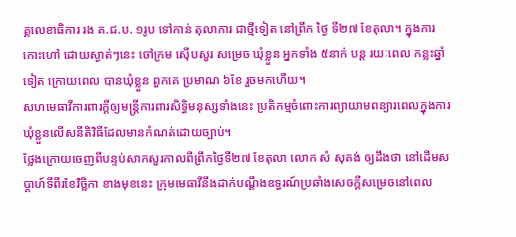គ្គលេខាធិការ រង គ.ជ.ប. ១រូប ទៅកាន់ តុលាការ ជាថ្មីទៀត នៅព្រឹក ថ្ងៃ ទី២៧ ខែតុលា។ ក្នុងការ កោះហៅ ដោយស្ងាត់ៗនេះ ចៅក្រម ស៊ើបសួរ សម្រេច ឃុំខ្លួន អ្នកទាំង ៥នាក់ បន្ត រយៈពេល កន្លះឆ្នាំទៀត ក្រោយពេល បានឃុំខ្លួន ពួកគេ ប្រមាណ ៦ខែ រួចមកហើយ។
សហមេធាវីការពារក្តីឲ្យមន្ត្រីការពារសិទ្ធិមនុស្សទាំងនេះ ប្រតិកម្មចំពោះការព្យាយាមពន្យារពេលក្នុងការឃុំខ្លួនលើសនីតិវិធីដែលមានកំណត់ដោយច្បាប់។
ថ្លែងក្រោយចេញពីបន្ទប់សាកសួរកាលពីព្រឹកថ្ងៃទី២៧ ខែតុលា លោក សំ សុគង់ ឲ្យដឹងថា នៅដើមសប្ដាហ៍ទីពីរខែវិច្ឆិកា ខាងមុខនេះ ក្រុមមេធាវីនឹងដាក់បណ្ដឹងឧទ្ធរណ៍ប្រឆាំងសេចក្ដីសម្រេចនៅពេល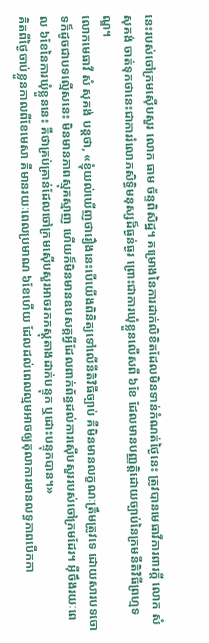នេះរបស់ចៅក្រមស៊ើបសួរ លោក ធាម ច័ន្ទពិសិដ្ឋ។ គម្រោងនៃការដាក់លិខិតដែលមិនទាន់កំណត់ថ្ងៃនេះ ត្រូវបានមេធាវីការពារក្តី លោក សំ សុគង់ ចាត់ទុកថានេះជាការរំលោភសិទ្ធិមនុស្សដ៏ធ្ងន់ធ្ងរ ព្រោះជាការឃុំខ្លួនលើសពី ៦ខែ ដែលមានបញ្ញត្តិដោយច្បាប់នៃក្រមនីតិវិធីព្រហ្មទណ្ឌ។
លោកមេធាវី សំ សុគង់ បន្តថា, «ខ្ញុំយល់ឃើញថារឿងនេះបើយើងពិនិត្យទៅលើនីតិវិធីច្បាប់ គឺមិនមានលក្ខណៈត្រឹមត្រូវទេ ដោយសារបទចោទក៏ដូចជាបទល្មើសនេះ មិនមានភាពស្មុគស្មាញ ហើយក៏មិនមានឧបសគ្គអ្វីដែលពាក់ព័ន្ធដល់ការស៊ើបសួររបស់ចៅក្រមដែរ។ អ៊ីចឹងរយៈពេល ៦ខែនៃការឃុំខ្លួននេះ គឺថាគ្រប់គ្រាន់ដែលចៅក្រមស៊ើបសួរអាចរកភស្តុតាងដាក់បន្ទុក ឬដោះបន្ទុកបាន។»
គិតពីថ្ងៃចាប់ខ្លួនកាលពីខែមេសា គឺមានរយៈពេលប្រមាណ ៦ខែហើយ ដែលដល់ពេលល្មមអាចឲ្យតុលាការមានលទ្ធភាពបើកកា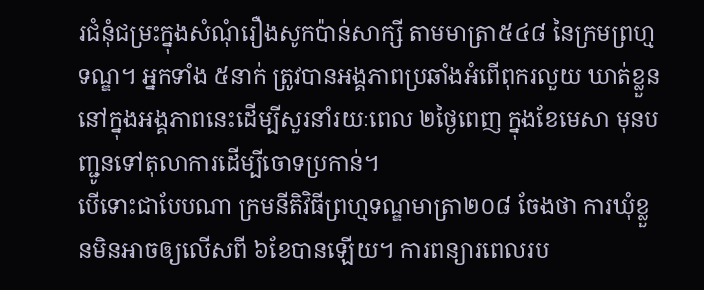រជំនុំជម្រះក្នុងសំណុំរឿងសូកប៉ាន់សាក្សី តាមមាត្រា៥៤៨ នៃក្រមព្រហ្មទណ្ឌ។ អ្នកទាំង ៥នាក់ ត្រូវបានអង្គភាពប្រឆាំងអំពើពុករលួយ ឃាត់ខ្លួននៅក្នុងអង្គភាពនេះដើម្បីសួរនាំរយៈពេល ២ថ្ងៃពេញ ក្នុងខែមេសា មុនបញ្ជូនទៅតុលាការដើម្បីចោទប្រកាន់។
បើទោះជាបែបណា ក្រមនីតិវិធីព្រហ្មទណ្ឌមាត្រា២០៨ ចែងថា ការឃុំខ្លួនមិនអាចឲ្យលើសពី ៦ខែបានឡើយ។ ការពន្យារពេលរប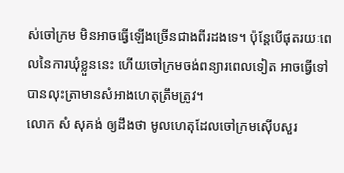ស់ចៅក្រម មិនអាចធ្វើឡើងច្រើនជាងពីរដងទេ។ ប៉ុន្តែបើផុតរយៈពេលនៃការឃុំខ្លួននេះ ហើយចៅក្រមចង់ពន្យារពេលទៀត អាចធ្វើទៅបានលុះត្រាមានសំអាងហេតុត្រឹមត្រូវ។
លោក សំ សុគង់ ឲ្យដឹងថា មូលហេតុដែលចៅក្រមស៊ើបសួរ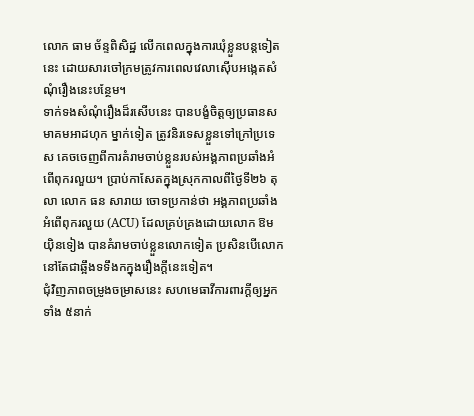លោក ធាម ច័ន្ទពិសិដ្ឋ លើកពេលក្នុងការឃុំខ្លួនបន្តទៀតនេះ ដោយសារចៅក្រមត្រូវការពេលវេលាស៊ើបអង្កេតសំណុំរឿងនេះបន្ថែម។
ទាក់ទងសំណុំរឿងដ៏រសើបនេះ បានបង្ខំចិត្តឲ្យប្រធានសមាគមអាដហុក ម្នាក់ទៀត ត្រូវនិរទេសខ្លួនទៅក្រៅប្រទេស គេចចេញពីការគំរាមចាប់ខ្លួនរបស់អង្គភាពប្រឆាំងអំពើពុករលួយ។ ប្រាប់កាសែតក្នុងស្រុកកាលពីថ្ងៃទី២៦ តុលា លោក ធន សារាយ ចោទប្រកាន់ថា អង្គភាពប្រឆាំងអំពើពុករលួយ (ACU) ដែលគ្រប់គ្រងដោយលោក ឱម យ៉ិនទៀង បានគំរាមចាប់ខ្លួនលោកទៀត ប្រសិនបើលោកនៅតែជាឆ្អឹងទទឹងកក្នុងរឿងក្ដីនេះទៀត។
ជុំវិញភាពចម្រូងចម្រាសនេះ សហមេធាវីការពារក្ដីឲ្យអ្នកទាំង ៥នាក់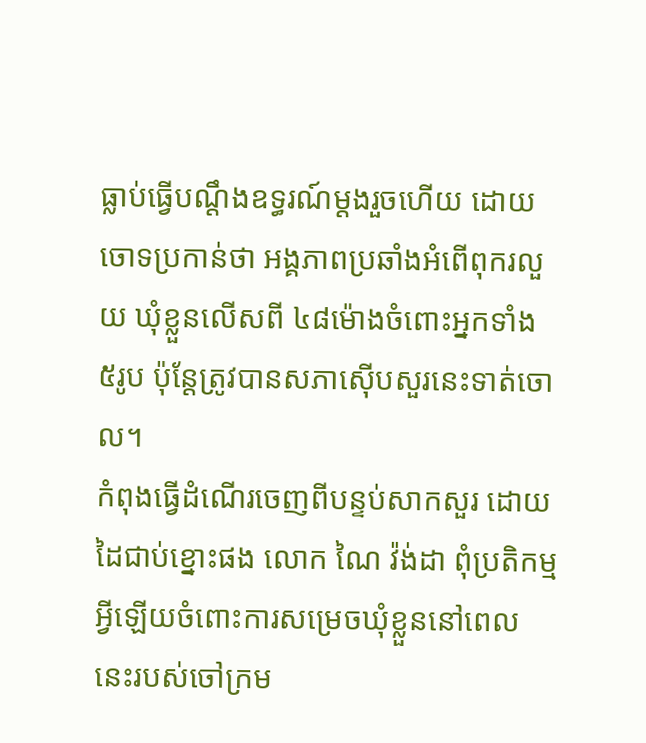ធ្លាប់ធ្វើបណ្ដឹងឧទ្ធរណ៍ម្ដងរួចហើយ ដោយចោទប្រកាន់ថា អង្គភាពប្រឆាំងអំពើពុករលួយ ឃុំខ្លួនលើសពី ៤៨ម៉ោងចំពោះអ្នកទាំង ៥រូប ប៉ុន្តែត្រូវបានសភាស៊ើបសួរនេះទាត់ចោល។
កំពុងធ្វើដំណើរចេញពីបន្ទប់សាកសួរ ដោយដៃជាប់ខ្នោះផង លោក ណៃ វ៉ង់ដា ពុំប្រតិកម្មអ្វីឡើយចំពោះការសម្រេចឃុំខ្លួននៅពេលនេះរបស់ចៅក្រម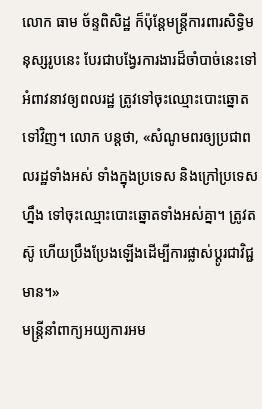លោក ធាម ច័ន្ទពិសិដ្ឋ ក៏ប៉ុន្តែមន្ត្រីការពារសិទ្ធិមនុស្សរូបនេះ បែរជាបង្វែរការងារដ៏ចាំបាច់នេះទៅអំពាវនាវឲ្យពលរដ្ឋ ត្រូវទៅចុះឈ្មោះបោះឆ្នោតទៅវិញ។ លោក បន្តថា, «សំណូមពរឲ្យប្រជាពលរដ្ឋទាំងអស់ ទាំងក្នុងប្រទេស និងក្រៅប្រទេសហ្នឹង ទៅចុះឈ្មោះបោះឆ្នោតទាំងអស់គ្នា។ ត្រូវតស៊ូ ហើយប្រឹងប្រែងឡើងដើម្បីការផ្លាស់ប្ដូរជាវិជ្ជមាន។»
មន្ត្រីនាំពាក្យអយ្យការអម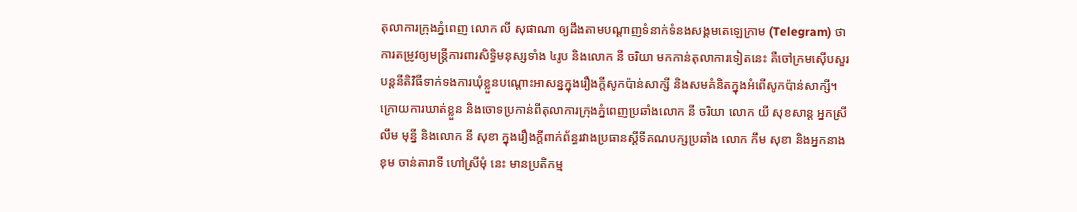តុលាការក្រុងភ្នំពេញ លោក លី សុផាណា ឲ្យដឹងតាមបណ្ដាញទំនាក់ទំនងសង្គមតេឡេក្រាម (Telegram) ថា ការតម្រូវឲ្យមន្ត្រីការពារសិទ្ធិមនុស្សទាំង ៤រូប និងលោក នី ចរិយា មកកាន់តុលាការទៀតនេះ គឺចៅក្រមស៊ើបសួរបន្តនីតិវិធីទាក់ទងការឃុំខ្លួនបណ្ដោះអាសន្នក្នុងរឿងក្ដីសូកប៉ាន់សាក្សី និងសមគំនិតក្នុងអំពើសូកប៉ាន់សាក្សី។
ក្រោយការឃាត់ខ្លួន និងចោទប្រកាន់ពីតុលាការក្រុងភ្នំពេញប្រឆាំងលោក នី ចរិយា លោក យី សុខសាន្ត អ្នកស្រី លឹម មុន្នី និងលោក នី សុខា ក្នុងរឿងក្តីពាក់ព័ន្ធរវាងប្រធានស្ដីទីគណបក្សប្រឆាំង លោក កឹម សុខា និងអ្នកនាង ខុម ចាន់តារាទី ហៅស្រីមុំ នេះ មានប្រតិកម្ម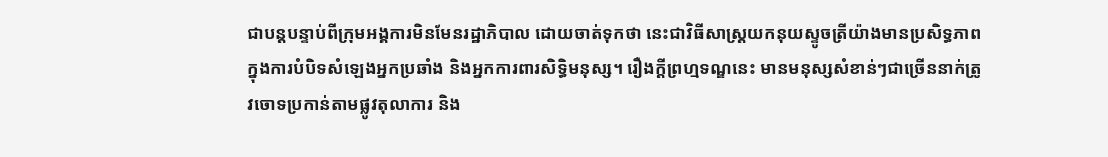ជាបន្តបន្ទាប់ពីក្រុមអង្គការមិនមែនរដ្ឋាភិបាល ដោយចាត់ទុកថា នេះជាវិធីសាស្ត្រយកនុយស្ទូចត្រីយ៉ាងមានប្រសិទ្ធភាព ក្នុងការបំបិទសំឡេងអ្នកប្រឆាំង និងអ្នកការពារសិទ្ធិមនុស្ស។ រឿងក្តីព្រហ្មទណ្ឌនេះ មានមនុស្សសំខាន់ៗជាច្រើននាក់ត្រូវចោទប្រកាន់តាមផ្លូវតុលាការ និង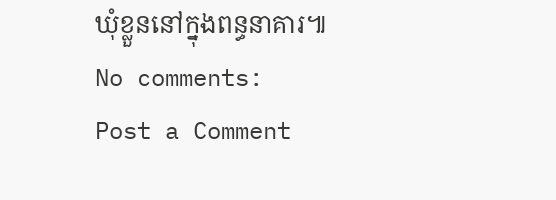ឃុំខ្លួននៅក្នុងពន្ធនាគារ៕
No comments:
Post a Comment